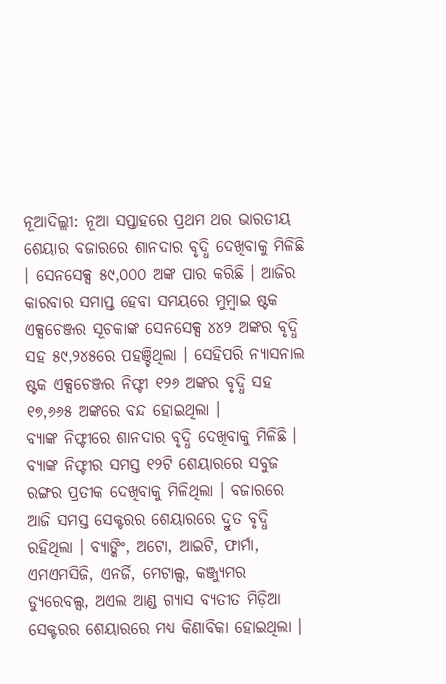ନୂଆଦିଲ୍ଲୀ: ନୂଆ ସପ୍ତାହରେ ପ୍ରଥମ ଥର ଭାରତୀୟ ଶେୟାର ବଜାରରେ ଶାନଦାର ବୃଦ୍ଧି ଦେଖିବାକୁ ମିଳିଛି । ସେନସେକ୍ସ ୫୯,୦୦୦ ଅଙ୍କ ପାର କରିଛି । ଆଜିର କାରବାର ସମାପ୍ତ ହେବା ସମୟରେ ମୁମ୍ବାଇ ଷ୍ଟକ ଏକ୍ସଚେଞ୍ଜର ସୂଚକାଙ୍କ ସେନସେକ୍ସ ୪୪୨ ଅଙ୍କର ବୃଦ୍ଧି ସହ ୫୯,୨୪୫ରେ ପହଞ୍ଚିଥିଲା । ସେହିପରି ନ୍ୟାସନାଲ ଷ୍ଟକ ଏକ୍ସଚେଞ୍ଜର ନିଫ୍ଟୀ ୧୨୬ ଅଙ୍କର ବୃଦ୍ଧି ସହ ୧୭,୬୬୫ ଅଙ୍କରେ ବନ୍ଦ ହୋଇଥିଲା ।
ବ୍ୟାଙ୍କ ନିଫ୍ଟୀରେ ଶାନଦାର ବୃଦ୍ଧି ଦେଖିବାକୁ ମିଳିଛି । ବ୍ୟାଙ୍କ ନିଫ୍ଟୀର ସମସ୍ତ ୧୨ଟି ଶେୟାରରେ ସବୁଜ ରଙ୍ଗର ପ୍ରତୀକ ଦେଖିବାକୁ ମିଳିଥିଲା । ବଜାରରେ ଆଜି ସମସ୍ତ ସେକ୍ଟରର ଶେୟାରରେ ଦ୍ରୁତ ବୃଦ୍ଧି ରହିଥିଲା । ବ୍ୟାଙ୍କିଂ, ଅଟୋ, ଆଇଟି, ଫାର୍ମା, ଏମଏମସିଜି, ଏନର୍ଜି, ମେଟାଲ୍ସ, କଞ୍ଜ୍ୟୁମର ଡ୍ୟୁରେବଲ୍ସ, ଅଏଲ ଆଣ୍ଡ ଗ୍ୟାସ ବ୍ୟତୀତ ମିଡ଼ିଆ ସେକ୍ଟରର ଶେୟାରରେ ମଧ୍ୟ କିଣାବିକା ହୋଇଥିଲା ।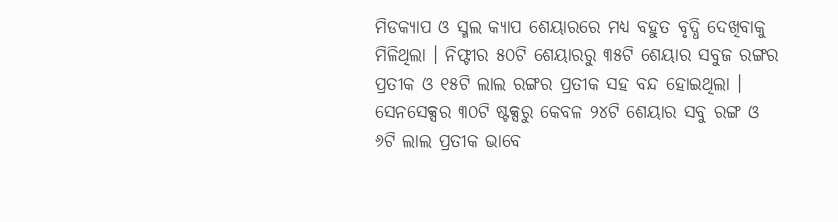ମିଡକ୍ୟାପ ଓ ସ୍ମଲ କ୍ୟାପ ଶେୟାରରେ ମଧ୍ୟ ବହୁତ ବୃଦ୍ଧି ଦେଖିବାକୁ ମିଳିଥିଲା । ନିଫ୍ଟୀର ୫୦ଟି ଶେୟାରରୁ ୩୫ଟି ଶେୟାର ସବୁଜ ରଙ୍ଗର ପ୍ରତୀକ ଓ ୧୫ଟି ଲାଲ ରଙ୍ଗର ପ୍ରତୀକ ସହ ବନ୍ଦ ହୋଇଥିଲା । ସେନସେକ୍ସର ୩୦ଟି ଷ୍ଟକ୍ସରୁ କେବଳ ୨୪ଟି ଶେୟାର ସବୁ ରଙ୍ଗ ଓ ୬ଟି ଲାଲ ପ୍ରତୀକ ଭାବେ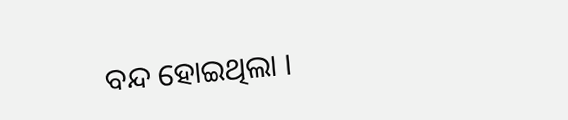ବନ୍ଦ ହୋଇଥିଲା ।